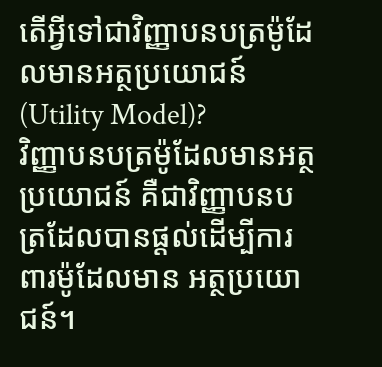តើអ្វីទៅជាវិញ្ញាបនបត្រម៉ូដែលមានអត្ថប្រយោជន៍ (Utility Model)?
វិញ្ញាបនបត្រម៉ូដែលមានអត្ថប្រយោជន៍ គឺជាវិញ្ញាបនបត្រដែលបានផ្តល់ដើម្បីការពារម៉ូដែលមាន អត្ថប្រយោជន៍។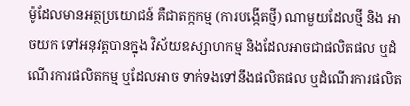ម៉ូដែលមានអត្ថប្រយោជន៍ គឺជាតក្កកម្ម (ការបង្កើតថ្មី) ណាមួយដែលថ្មី និង អាចយក ទៅអនុវត្តបានក្នុង វិស័យឧស្សាហកម្ម និងដែលអាចជាផលិតផល ឬដំណើរការផលិតកម្ម ឬដែលអាច ទាក់ទងទៅនឹងផលិតផល ឬដំណើរការផលិត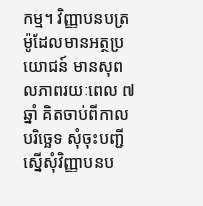កម្ម។ វិញ្ញាបនបត្រម៉ូដែលមានអត្ថប្រយោជន៍ មានសុពលភាពរយៈពេល ៧ឆ្នាំ គិតចាប់ពីកាលបរិច្ឆេទ សុំចុះបញ្ជីស្នើសុំវិញ្ញាបនប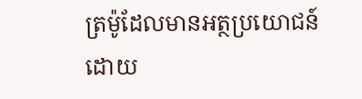ត្រម៉ូដែលមានអត្ថប្រយោជន៍ដោយ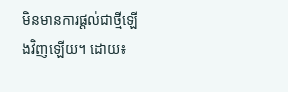មិនមានការផ្តល់ជាថ្មីឡើងវិញឡើយ។ ដោយ៖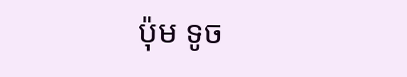ប៉ុម ទូច